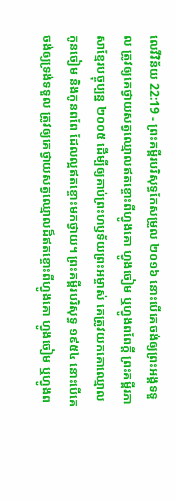លេវីវិន័យ 22:19 - ព្រះគម្ពីរបរិសុទ្ធកែសម្រួល ២០១៦ នោះបើគេចង់ឲ្យព្រះអង្គទទួល ត្រូវឲ្យគេថ្វាយសត្វឈ្មោលឥតខ្ចោះពីហ្វូងគោ ហ្វូងចៀម ឬហ្វូងពពែក្តី ព្រះគម្ពីរភាសាខ្មែរបច្ចុប្បន្ន ២០០៥ ដើម្បីឲ្យគាប់ព្រះហឫទ័យព្រះអម្ចាស់ គេត្រូវយកគោឈ្មោល កូនចៀម និងកូនពពែ ដែលល្អឥតខ្ចោះមកថ្វាយ។ ព្រះគម្ពីរបរិសុទ្ធ ១៩៥៤ នោះបើគេចង់ឲ្យទ្រង់ទទួល ត្រូវឲ្យគេថ្វាយសត្វឈ្មោលដ៏ឥតខ្ចោះពីហ្វូងគោ ហ្វូងចៀម ឬហ្វូងព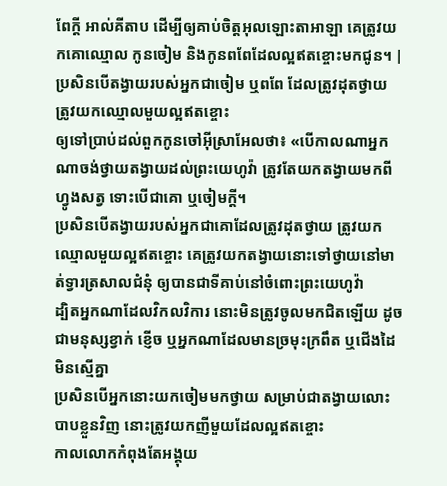ពែក្តី អាល់គីតាប ដើម្បីឲ្យគាប់ចិត្តអុលឡោះតាអាឡា គេត្រូវយកគោឈ្មោល កូនចៀម និងកូនពពែដែលល្អឥតខ្ចោះមកជូន។ |
ប្រសិនបើតង្វាយរបស់អ្នកជាចៀម ឬពពែ ដែលត្រូវដុតថ្វាយ ត្រូវយកឈ្មោលមួយល្អឥតខ្ចោះ
ឲ្យទៅប្រាប់ដល់ពួកកូនចៅអ៊ីស្រាអែលថា៖ «បើកាលណាអ្នកណាចង់ថ្វាយតង្វាយដល់ព្រះយេហូវ៉ា ត្រូវតែយកតង្វាយមកពីហ្វូងសត្វ ទោះបើជាគោ ឬចៀមក្តី។
ប្រសិនបើតង្វាយរបស់អ្នកជាគោដែលត្រូវដុតថ្វាយ ត្រូវយកឈ្មោលមួយល្អឥតខ្ចោះ គេត្រូវយកតង្វាយនោះទៅថ្វាយនៅមាត់ទ្វារត្រសាលជំនុំ ឲ្យបានជាទីគាប់នៅចំពោះព្រះយេហូវ៉ា
ដ្បិតអ្នកណាដែលវិកលវិការ នោះមិនត្រូវចូលមកជិតឡើយ ដូចជាមនុស្សខ្វាក់ ខ្ញើច ឬអ្នកណាដែលមានច្រមុះក្រពឹត ឬជើងដៃមិនស្មើគ្នា
ប្រសិនបើអ្នកនោះយកចៀមមកថ្វាយ សម្រាប់ជាតង្វាយលោះបាបខ្លួនវិញ នោះត្រូវយកញីមួយដែលល្អឥតខ្ចោះ
កាលលោកកំពុងតែអង្គុយ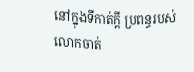នៅក្នុងទីកាត់ក្តី ប្រពន្ធរបស់លោកចាត់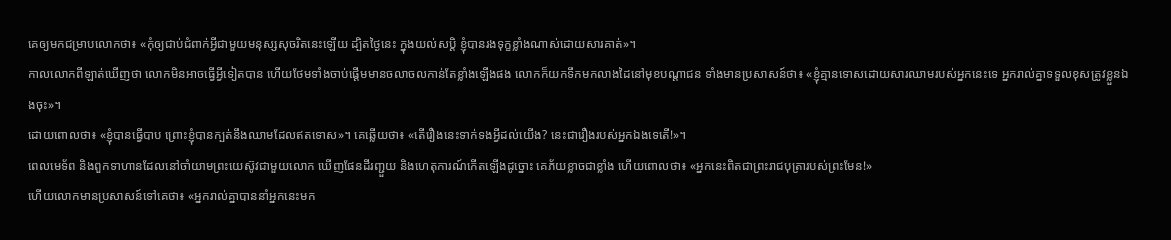គេឲ្យមកជម្រាបលោកថា៖ «កុំឲ្យជាប់ជំពាក់អ្វីជាមួយមនុស្សសុចរិតនេះឡើយ ដ្បិតថ្ងៃនេះ ក្នុងយល់សប្ដិ ខ្ញុំបានរងទុក្ខខ្លាំងណាស់ដោយសារគាត់»។
កាលលោកពីឡាត់ឃើញថា លោកមិនអាចធ្វើអ្វីទៀតបាន ហើយថែមទាំងចាប់ផ្ដើមមានចលាចលកាន់តែខ្លាំងឡើងផង លោកក៏យកទឹកមកលាងដៃនៅមុខបណ្តាជន ទាំងមានប្រសាសន៍ថា៖ «ខ្ញុំគ្មានទោសដោយសារឈាមរបស់អ្នកនេះទេ អ្នករាល់គ្នាទទួលខុសត្រូវខ្លួនឯងចុះ»។
ដោយពោលថា៖ «ខ្ញុំបានធ្វើបាប ព្រោះខ្ញុំបានក្បត់នឹងឈាមដែលឥតទោស»។ គេឆ្លើយថា៖ «តើរឿងនេះទាក់ទងអ្វីដល់យើង? នេះជារឿងរបស់អ្នកឯងទេតើ!»។
ពេលមេទ័ព និងពួកទាហានដែលនៅចាំយាមព្រះយេស៊ូវជាមួយលោក ឃើញផែនដីរញ្ជួយ និងហេតុការណ៍កើតឡើងដូច្នោះ គេភ័យខ្លាចជាខ្លាំង ហើយពោលថា៖ «អ្នកនេះពិតជាព្រះរាជបុត្រារបស់ព្រះមែន!»
ហើយលោកមានប្រសាសន៍ទៅគេថា៖ «អ្នករាល់គ្នាបាននាំអ្នកនេះមក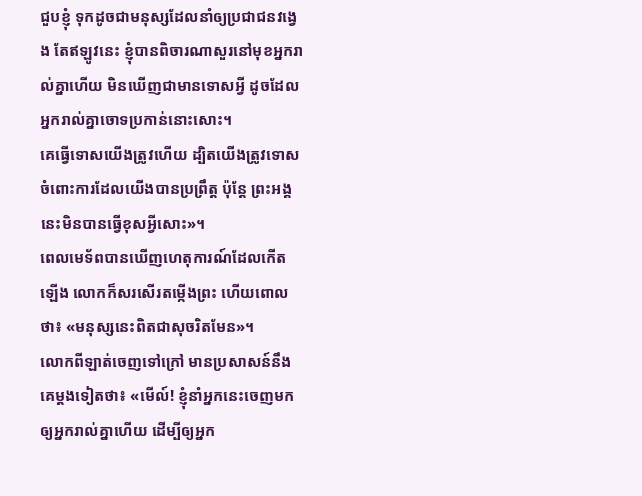ជួបខ្ញុំ ទុកដូចជាមនុស្សដែលនាំឲ្យប្រជាជនវង្វេង តែឥឡូវនេះ ខ្ញុំបានពិចារណាសួរនៅមុខអ្នករាល់គ្នាហើយ មិនឃើញជាមានទោសអ្វី ដូចដែលអ្នករាល់គ្នាចោទប្រកាន់នោះសោះ។
គេធ្វើទោសយើងត្រូវហើយ ដ្បិតយើងត្រូវទោសចំពោះការដែលយើងបានប្រព្រឹត្ត ប៉ុន្តែ ព្រះអង្គនេះមិនបានធ្វើខុសអ្វីសោះ»។
ពេលមេទ័ពបានឃើញហេតុការណ៍ដែលកើតឡើង លោកក៏សរសើរតម្កើងព្រះ ហើយពោលថា៖ «មនុស្សនេះពិតជាសុចរិតមែន»។
លោកពីឡាត់ចេញទៅក្រៅ មានប្រសាសន៍នឹងគេម្តងទៀតថា៖ «មើល៍! ខ្ញុំនាំអ្នកនេះចេញមកឲ្យអ្នករាល់គ្នាហើយ ដើម្បីឲ្យអ្នក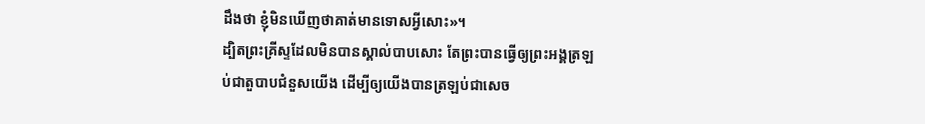ដឹងថា ខ្ញុំមិនឃើញថាគាត់មានទោសអ្វីសោះ»។
ដ្បិតព្រះគ្រីស្ទដែលមិនបានស្គាល់បាបសោះ តែព្រះបានធ្វើឲ្យព្រះអង្គត្រឡប់ជាតួបាបជំនួសយើង ដើម្បីឲ្យយើងបានត្រឡប់ជាសេច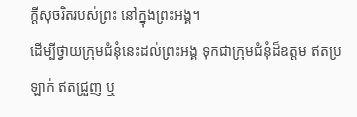ក្តីសុចរិតរបស់ព្រះ នៅក្នុងព្រះអង្គ។
ដើម្បីថ្វាយក្រុមជំនុំនេះដល់ព្រះអង្គ ទុកជាក្រុមជំនុំដ៏ឧត្តម ឥតប្រឡាក់ ឥតជ្រួញ ឬ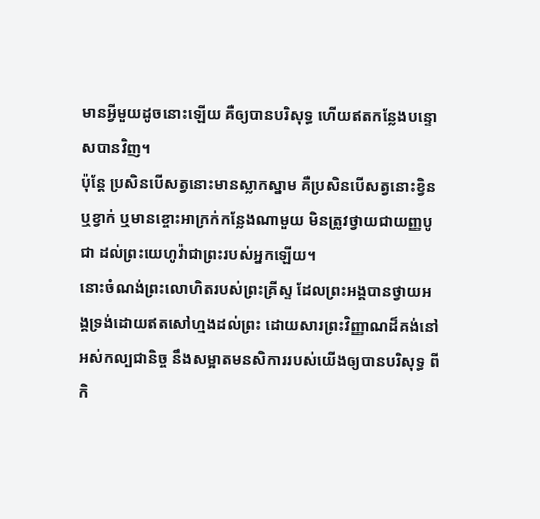មានអ្វីមួយដូចនោះឡើយ គឺឲ្យបានបរិសុទ្ធ ហើយឥតកន្លែងបន្ទោសបានវិញ។
ប៉ុន្ដែ ប្រសិនបើសត្វនោះមានស្លាកស្នាម គឺប្រសិនបើសត្វនោះខ្វិន ឬខ្វាក់ ឬមានខ្ចោះអាក្រក់កន្លែងណាមួយ មិនត្រូវថ្វាយជាយញ្ញបូជា ដល់ព្រះយេហូវ៉ាជាព្រះរបស់អ្នកឡើយ។
នោះចំណង់ព្រះលោហិតរបស់ព្រះគ្រីស្ទ ដែលព្រះអង្គបានថ្វាយអង្គទ្រង់ដោយឥតសៅហ្មងដល់ព្រះ ដោយសារព្រះវិញ្ញាណដ៏គង់នៅអស់កល្បជានិច្ច នឹងសម្អាតមនសិការរបស់យើងឲ្យបានបរិសុទ្ធ ពីកិ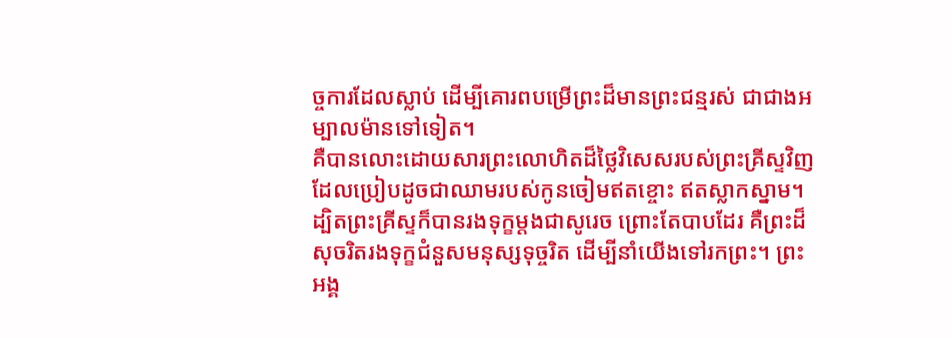ច្ចការដែលស្លាប់ ដើម្បីគោរពបម្រើព្រះដ៏មានព្រះជន្មរស់ ជាជាងអម្បាលម៉ានទៅទៀត។
គឺបានលោះដោយសារព្រះលោហិតដ៏ថ្លៃវិសេសរបស់ព្រះគ្រីស្ទវិញ ដែលប្រៀបដូចជាឈាមរបស់កូនចៀមឥតខ្ចោះ ឥតស្លាកស្នាម។
ដ្បិតព្រះគ្រីស្ទក៏បានរងទុក្ខម្តងជាសូរេច ព្រោះតែបាបដែរ គឺព្រះដ៏សុចរិតរងទុក្ខជំនួសមនុស្សទុច្ចរិត ដើម្បីនាំយើងទៅរកព្រះ។ ព្រះអង្គ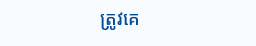ត្រូវគេ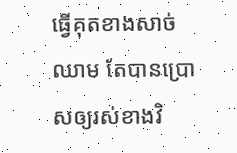ធ្វើគុតខាងសាច់ឈាម តែបានប្រោសឲ្យរស់ខាងវិ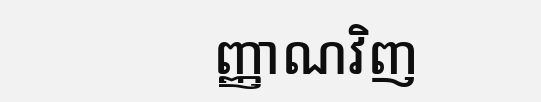ញ្ញាណវិញ